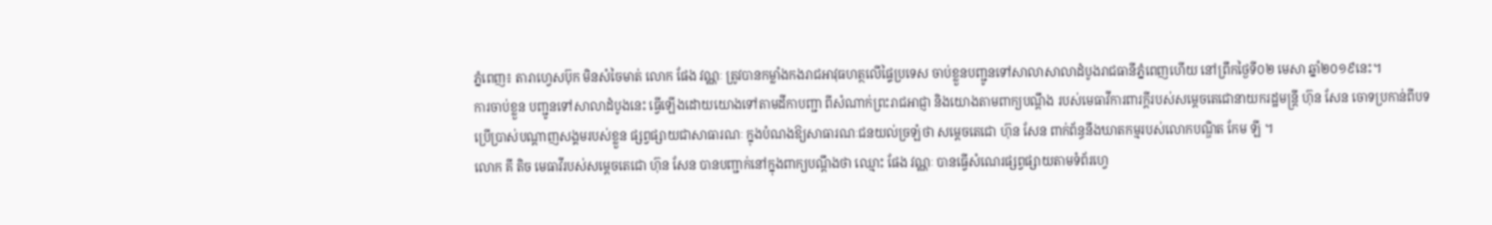ភ្នំពេញ៖ តារាហ្វេសប៊ុក មិនសំចៃមាត់ លោក ផែង វណ្ណៈ ត្រូវបានកម្លាំងកងរាជអាវុធហត្ថលើផ្ទៃប្រទេស ចាប់ខ្លួនបញ្ជូនទៅសាលាសាលាដំបូងរាជធានីភ្នំពេញហើយ នៅព្រឹកថ្ងៃទី០២ មេសា ឆ្នាំ២០១៩នេះ។
ការចាប់ខ្លួន បញ្ជូនទៅសាលាដំបូងនេះ ធ្វើឡើងដោយយោងទៅតាមដីកាបញ្ជា ពីសំណាក់ព្រះរាជអាជ្ញា និងយោងតាមពាក្យបណ្តឹង របស់មេធាវីការពារក្តីរបស់សម្តេចតេជោនាយករដ្ឋមន្ត្រី ហ៊ុន សែន ចោទប្រកាន់ពីបទប្រើប្រាស់បណ្តាញសង្គមរបស់ខ្លួន ផ្សព្វផ្សាយជាសាធារណៈ ក្នុងបំណងឱ្យសាធារណៈជនយល់ច្រឡំថា សម្តេចតេជោ ហ៊ុន សែន ពាក់ព័ន្ធនឹងឃាតកម្មរបស់លោកបណ្ឌិត កែម ឡី ។
លោក គី តិច មេធាវីរបស់សម្តេចតេជោ ហ៊ុន សែន បានបញ្ជាក់នៅក្នុងពាក្យបណ្តឹងថា ឈ្មោះ ផែង វណ្ណៈ បានធ្វើសំណេរផ្សព្វផ្សាយតាមទំព័រហ្វេ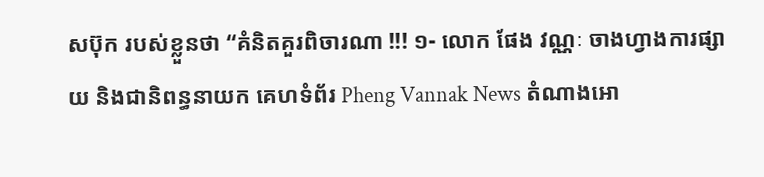សប៊ុក របស់ខ្លួនថា “គំនិតគួរពិចារណា !!! ១- លោក ផែង វណ្ណៈ ចាងហ្វាងការផ្សាយ និងជានិពន្ធនាយក គេហទំព័រ Pheng Vannak News តំណាងអោ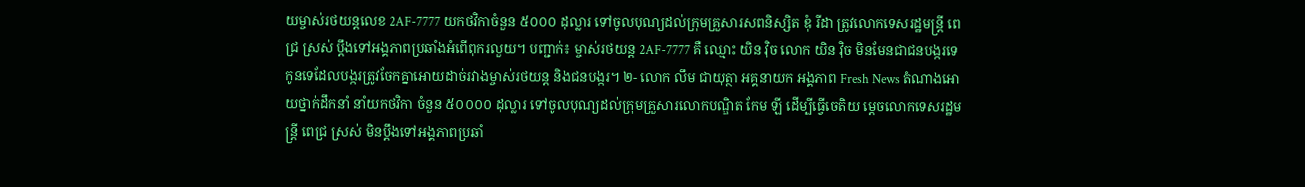យម្ចាស់រថយន្តលេខ 2AF-7777 យកថវិកាចំនួន ៥០០០ ដុល្លារ ទៅចូលបុណ្យដល់ក្រុមគ្រួសារសពនិស្សិត ឌុំ រីដា ត្រូវលោកទេសរដ្ឋមន្ត្រី ពេជ្រ ស្រស់ ប្តឹងទៅអង្គភាពប្រឆាំងអំពើពុករលួយ។ បញ្ជាក់៖ ម្ចាស់រថយន្ត 2AF-7777 គឺ ឈ្មោះ យិន វ៉ិច លោក យិន វ៉ិច មិនមែនជាជនបង្ករទេ កូនទេដែលបង្ករត្រូវចែកគ្នាអោយដាច់រវាងម្ចាស់រថយន្ត និងជនបង្ករ។ ២- លោក លឹម ជាយុត្ថា អគ្គនាយក អង្គភាព Fresh News តំណាងអោយថ្នាក់ដឹកនាំ នាំយកថវិកា ចំនួន ៥០០០០ ដុល្លារ ទៅចូលបុណ្យដល់ក្រុមគ្រួសារលោកបណ្ឌិត កែម ឡី ដើម្បីធ្វើចេតិយ ម្តេចលោកទេសរដ្ឋមន្ត្រី ពេជ្រ ស្រស់ មិនប្តឹងទៅអង្គភាពប្រឆាំ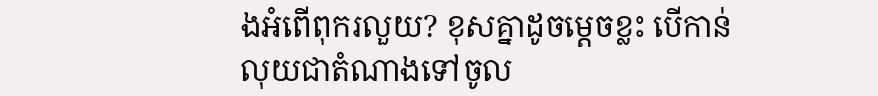ងអំពើពុករលួយ? ខុសគ្នាដូចម្តេចខ្លះ បើកាន់លុយជាតំណាងទៅចូល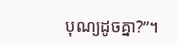បុណ្យដូចគ្នា?”។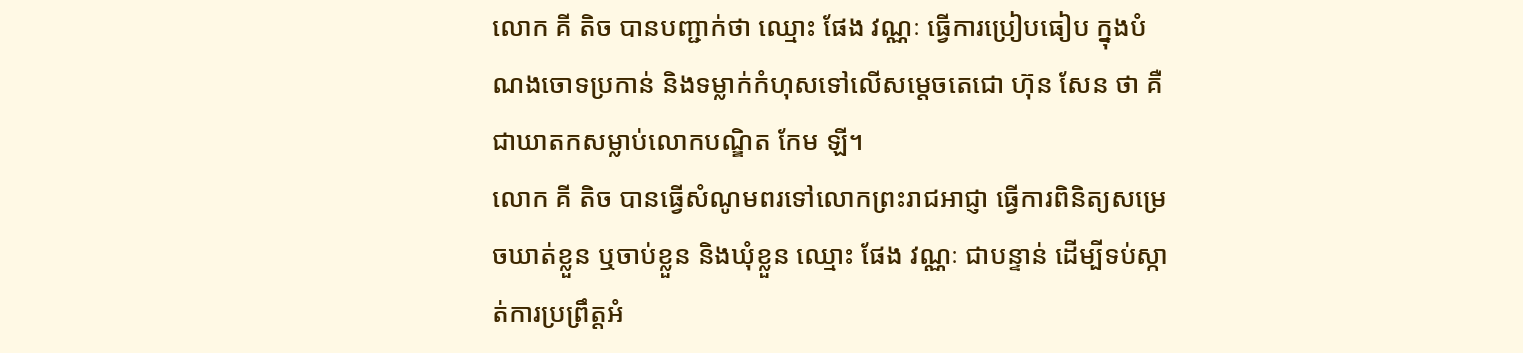លោក គី តិច បានបញ្ជាក់ថា ឈ្មោះ ផែង វណ្ណៈ ធ្វើការប្រៀបធៀប ក្នុងបំណងចោទប្រកាន់ និងទម្លាក់កំហុសទៅលើសម្តេចតេជោ ហ៊ុន សែន ថា គឺជាឃាតកសម្លាប់លោកបណ្ឌិត កែម ឡី។
លោក គី តិច បានធ្វើសំណូមពរទៅលោកព្រះរាជអាជ្ញា ធ្វើការពិនិត្យសម្រេចឃាត់ខ្លួន ឬចាប់ខ្លួន និងឃុំខ្លួន ឈ្មោះ ផែង វណ្ណៈ ជាបន្ទាន់ ដើម្បីទប់ស្កាត់ការប្រព្រឹត្តអំ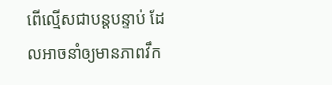ពើល្មើសជាបន្តបន្ទាប់ ដែលអាចនាំឲ្យមានភាពវឹក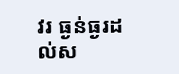វរ ធ្ងន់ធ្ងរដល់ស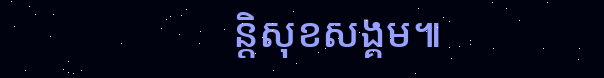ន្តិសុខសង្គម៕